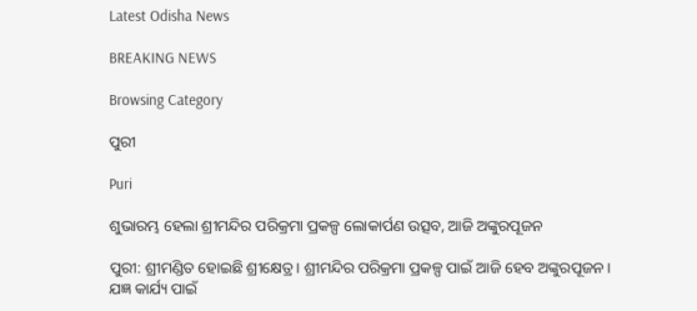Latest Odisha News

BREAKING NEWS

Browsing Category

ପୁରୀ

Puri

ଶୁଭାରମ୍ଭ ହେଲା ଶ୍ରୀମନ୍ଦିର ପରିକ୍ରମା ପ୍ରକଳ୍ପ ଲୋକାର୍ପଣ ଉତ୍ସବ, ଆଜି ଅଙ୍କୁରପୂଜନ

ପୁରୀ: ଶ୍ରୀମଣ୍ଡିତ ହୋଇଛି ଶ୍ରୀକ୍ଷେତ୍ର। ଶ୍ରୀମନ୍ଦିର ପରିକ୍ରମା ପ୍ରକଳ୍ପ ପାଇଁ ଆଜି ହେବ ଅଙ୍କୁରପୂଜନ। ଯଜ୍ଞ କାର୍ଯ୍ୟ ପାଇଁ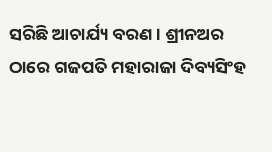ସରିଛି ଆଚାର୍ଯ୍ୟ ବରଣ । ଶ୍ରୀନଅର ଠାରେ ଗଜପତି ମହାରାଜା ଦିବ୍ୟସିଂହ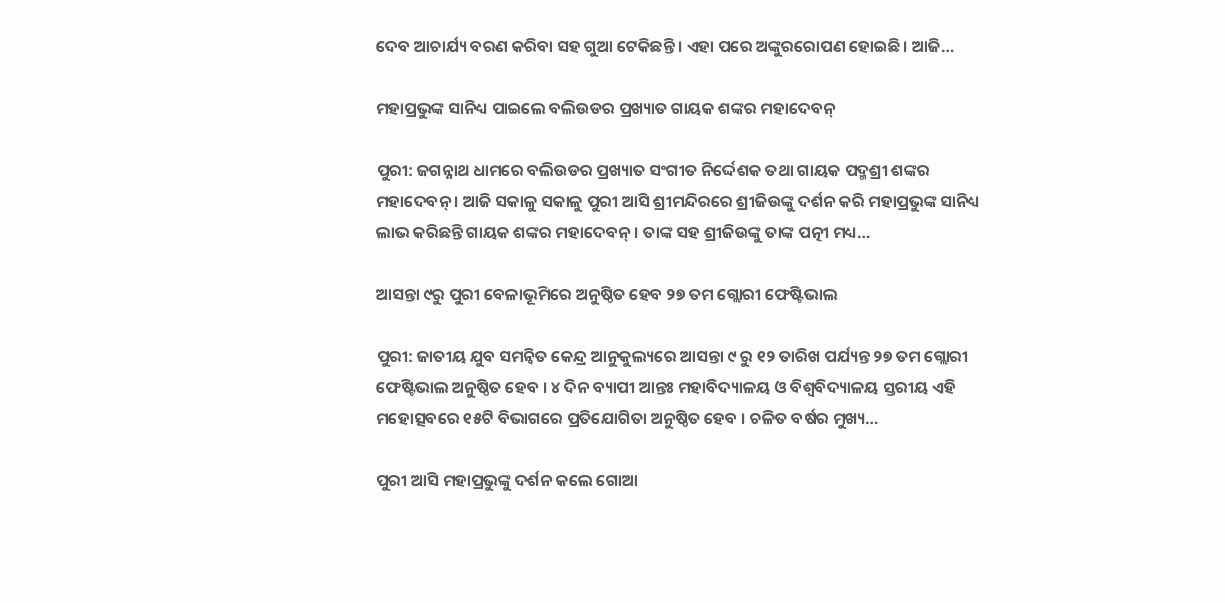ଦେବ ଆଚାର୍ଯ୍ୟ ବରଣ କରିବା ସହ ଗୁଆ ଟେକିଛନ୍ତି । ଏହା ପରେ ଅଙ୍କୁରରୋପଣ ହୋଇଛି । ଆଜି…

ମହାପ୍ରଭୁଙ୍କ ସାନିଧ୍ୟ ପାଇଲେ ବଲିଉଡର ପ୍ରଖ୍ୟାତ ଗାୟକ ଶଙ୍କର ମହାଦେବନ୍

ପୁରୀ: ଜଗନ୍ନାଥ ଧାମରେ ବଲିଉଡର ପ୍ରଖ୍ୟାତ ସଂଗୀତ ନିର୍ଦ୍ଦେଶକ ତଥା ଗାୟକ ପଦ୍ମଶ୍ରୀ ଶଙ୍କର ମହାଦେବନ୍ । ଆଜି ସକାଳୁ ସକାଳୁ ପୁରୀ ଆସି ଶ୍ରୀମନ୍ଦିରରେ ଶ୍ରୀଜିଉଙ୍କୁ ଦର୍ଶନ କରି ମହାପ୍ରଭୁଙ୍କ ସାନିଧ୍ୟ ଲାଭ କରିଛନ୍ତି ଗାୟକ ଶଙ୍କର ମହାଦେବନ୍ । ତାଙ୍କ ସହ ଶ୍ରୀଜିଉଙ୍କୁ ତାଙ୍କ ପତ୍ନୀ ମଧ୍ୟ…

ଆସନ୍ତା ୯ରୁ ପୁରୀ ବେଳାଭୂମିରେ ଅନୁଷ୍ଠିତ ହେବ ୨୭ ତମ ଗ୍ଲୋରୀ ଫେଷ୍ଟିଭାଲ

ପୁରୀ: ଜାତୀୟ ଯୁବ ସମନ୍ୱିତ କେନ୍ଦ୍ର ଆନୁକୁଲ୍ୟରେ ଆସନ୍ତା ୯ ରୁ ୧୨ ତାରିଖ ପର୍ଯ୍ୟନ୍ତ ୨୭ ତମ ଗ୍ଲୋରୀ ଫେଷ୍ଟିଭାଲ ଅନୁଷ୍ଠିତ ହେବ । ୪ ଦିନ ବ୍ୟାପୀ ଆନ୍ତଃ ମହାବିଦ୍ୟାଳୟ ଓ ବିଶ୍ବବିଦ୍ୟାଳୟ ସ୍ତରୀୟ ଏହି ମହୋତ୍ସବରେ ୧୫ଟି ବିଭାଗରେ ପ୍ରତିଯୋଗିତା ଅନୁଷ୍ଠିତ ହେବ । ଚଳିତ ବର୍ଷର ମୁଖ୍ୟ…

ପୁରୀ ଆସି ମହାପ୍ରଭୁଙ୍କୁ ଦର୍ଶନ କଲେ ଗୋଆ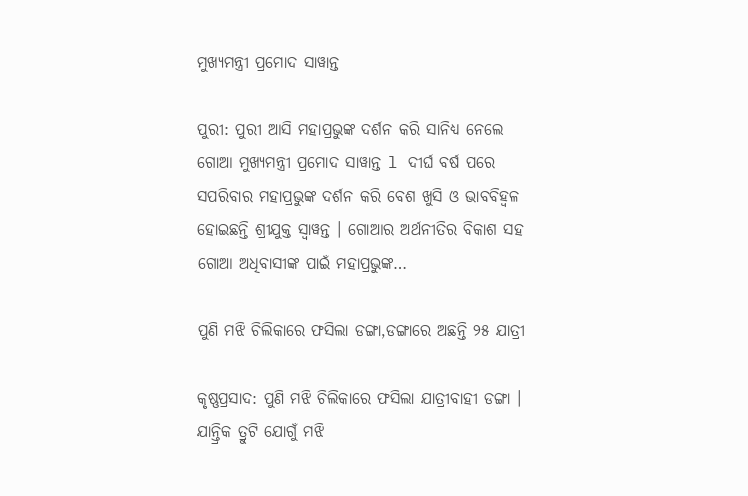ମୁଖ୍ୟମନ୍ତ୍ରୀ ପ୍ରମୋଦ ସାୱାନ୍ତ

ପୁରୀ: ପୁରୀ ଆସି ମହାପ୍ରଭୁଙ୍କ ଦର୍ଶନ କରି ସାନିଧ୍ୟ ନେଲେ ଗୋଆ ମୁଖ୍ୟମନ୍ତ୍ରୀ ପ୍ରମୋଦ ସାୱାନ୍ତ l ଦୀର୍ଘ ବର୍ଷ ପରେ ସପରିବାର ମହାପ୍ରଭୁଙ୍କ ଦର୍ଶନ କରି ବେଶ ଖୁସି ଓ ଭାବବିହ୍ୱଳ ହୋଇଛନ୍ତି ଶ୍ରୀଯୁକ୍ତ ସ୍ୱାୱନ୍ତ । ଗୋଆର ଅର୍ଥନୀତିର ବିକାଶ ସହ ଗୋଆ ଅଧିବାସୀଙ୍କ ପାଇଁ ମହାପ୍ରଭୁଙ୍କ…

ପୁଣି ମଝି ଚିଲିକାରେ ଫସିଲା ଡଙ୍ଗା,ଡଙ୍ଗାରେ ଅଛନ୍ତି ୨୫ ଯାତ୍ରୀ

କୃଷ୍ଣପ୍ରସାଦ: ପୁଣି ମଝି ଚିଲିକାରେ ଫସିଲା ଯାତ୍ରୀବାହୀ ଡଙ୍ଗା । ଯାନ୍ତ୍ରିକ ତ୍ରୁଟି ଯୋଗୁଁ ମଝି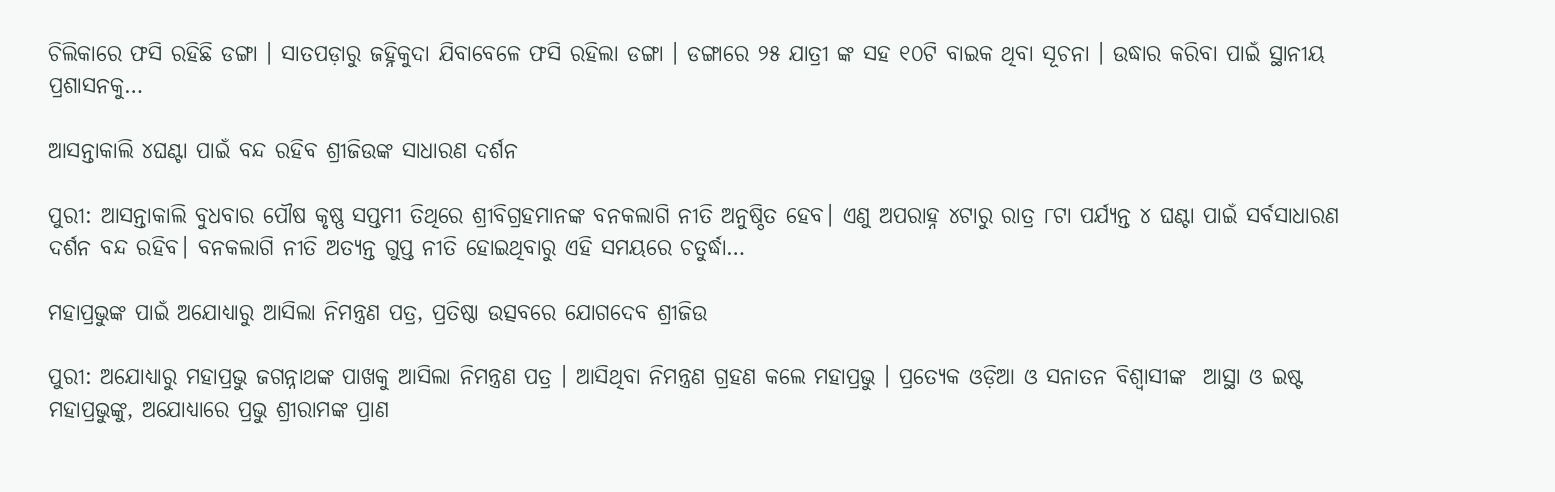ଚିଲିକାରେ ଫସି ରହିଛି ଡଙ୍ଗା । ସାତପଡ଼ାରୁ ଜହ୍ନିକୁଦା ଯିବାବେଳେ ଫସି ରହିଲା ଡଙ୍ଗା । ଡଙ୍ଗାରେ ୨୫ ଯାତ୍ରୀ ଙ୍କ ସହ ୧୦ଟି ବାଇକ ଥିବା ସୂଚନା । ଉଦ୍ଧାର କରିବା ପାଇଁ ସ୍ଥାନୀୟ ପ୍ରଶାସନକୁ…

ଆସନ୍ତାକାଲି ୪ଘଣ୍ଟା ପାଇଁ ବନ୍ଦ ରହିବ ଶ୍ରୀଜିଉଙ୍କ ସାଧାରଣ ଦର୍ଶନ

ପୁରୀ: ଆସନ୍ତାକାଲି ବୁଧବାର ପୌଷ କୃଷ୍ଣ ସପ୍ତମୀ ତିଥିରେ ଶ୍ରୀବିଗ୍ରହମାନଙ୍କ ବନକଲାଗି ନୀତି ଅନୁଷ୍ଠିତ ହେବ। ଏଣୁ ଅପରାହ୍ନ ୪ଟାରୁ ରାତ୍ର ୮ଟା ପର୍ଯ୍ୟନ୍ତ ୪ ଘଣ୍ଟା ପାଇଁ ସର୍ବସାଧାରଣ ଦର୍ଶନ ବନ୍ଦ ରହିବ। ବନକଲାଗି ନୀତି ଅତ୍ୟନ୍ତ ଗୁପ୍ତ ନୀତି ହୋଇଥିବାରୁ ଏହି ସମୟରେ ଚତୁର୍ଦ୍ଧା…

ମହାପ୍ରଭୁଙ୍କ ପାଇଁ ଅଯୋଧ୍ୟାରୁ ଆସିଲା ନିମନ୍ତ୍ରଣ ପତ୍ର, ପ୍ରତିଷ୍ଠା ଉତ୍ସବରେ ଯୋଗଦେବ ଶ୍ରୀଜିଉ

ପୁରୀ: ଅଯୋଧ୍ୟାରୁ ମହାପ୍ରଭୁ ଜଗନ୍ନାଥଙ୍କ ପାଖକୁ ଆସିଲା ନିମନ୍ତ୍ରଣ ପତ୍ର । ଆସିଥିବା ନିମନ୍ତ୍ରଣ ଗ୍ରହଣ କଲେ ମହାପ୍ରଭୁ । ପ୍ରତ୍ୟେକ ଓଡ଼ିଆ ଓ ସନାତନ ବିଶ୍ୱାସୀଙ୍କ  ଆସ୍ଥା ଓ ଇଷ୍ଟ ମହାପ୍ରଭୁଙ୍କୁ, ଅଯୋଧ୍ୟାରେ ପ୍ରଭୁ ଶ୍ରୀରାମଙ୍କ ପ୍ରାଣ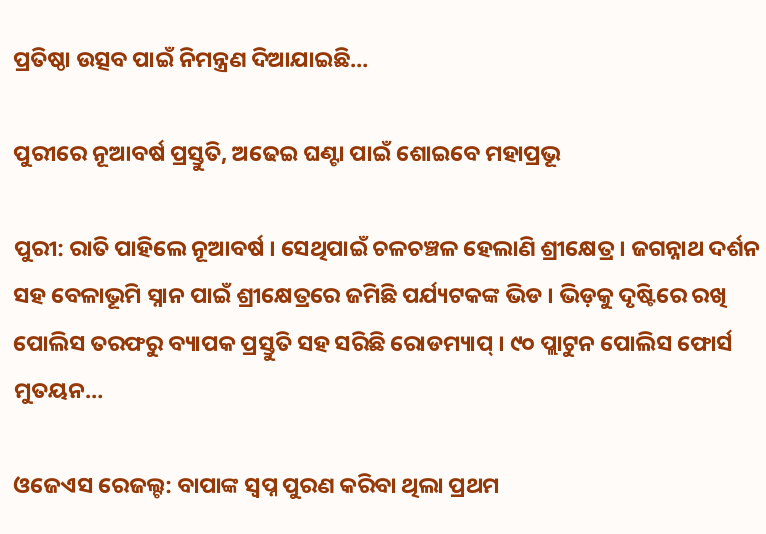ପ୍ରତିଷ୍ଠା ଉତ୍ସବ ପାଇଁ ନିମନ୍ତ୍ରଣ ଦିଆଯାଇଛି…

ପୁରୀରେ ନୂଆବର୍ଷ ପ୍ରସ୍ତୁତି, ଅଢେଇ ଘଣ୍ଟା ପାଇଁ ଶୋଇବେ ମହାପ୍ରଭୂ

ପୁରୀ: ରାତି ପାହିଲେ ନୂଆବର୍ଷ । ସେଥିପାଇଁ ଚଳଚଞ୍ଚଳ ହେଲାଣି ଶ୍ରୀକ୍ଷେତ୍ର । ଜଗନ୍ନାଥ ଦର୍ଶନ ସହ ବେଳାଭୂମି ସ୍ନାନ ପାଇଁ ଶ୍ରୀକ୍ଷେତ୍ରରେ ଜମିଛି ପର୍ଯ୍ୟଟକଙ୍କ ଭିଡ । ଭିଡ଼କୁ ଦୃଷ୍ଟିରେ ରଖି ପୋଲିସ ତରଫରୁ ବ୍ୟାପକ ପ୍ରସ୍ତୁତି ସହ ସରିଛି ରୋଡମ୍ୟାପ୍ । ୯୦ ପ୍ଲାଟୁନ ପୋଲିସ ଫୋର୍ସ ମୁତୟନ…

ଓଜେଏସ ରେଜଲ୍ଟ: ବାପାଙ୍କ ସ୍ଵପ୍ନ ପୁରଣ କରିବା ଥିଲା ପ୍ରଥମ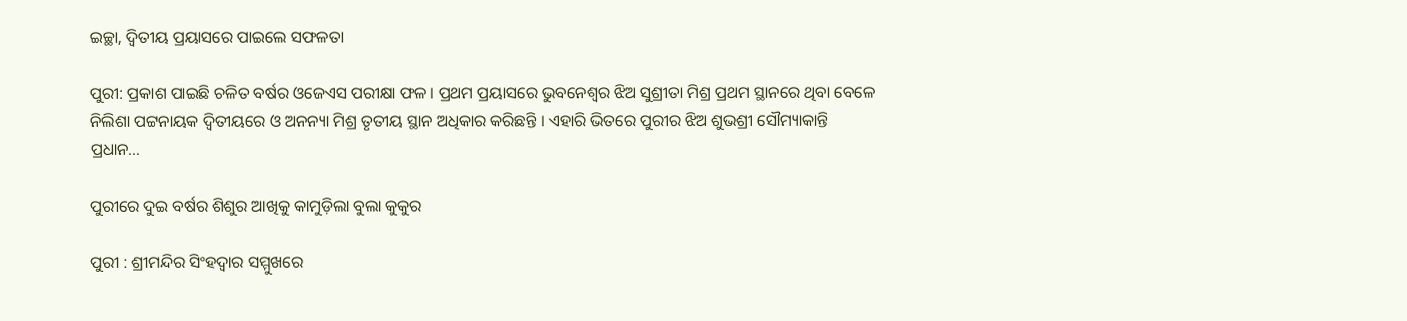ଇଚ୍ଛା, ଦ୍ଵିତୀୟ ପ୍ରୟାସରେ ପାଇଲେ ସଫଳତା

ପୁରୀ: ପ୍ରକାଶ ପାଇଛି ଚଳିତ ବର୍ଷର ଓଜେଏସ ପରୀକ୍ଷା ଫଳ । ପ୍ରଥମ ପ୍ରୟାସରେ ଭୁବନେଶ୍ଵର ଝିଅ ସୁଶ୍ରୀତା ମିଶ୍ର ପ୍ରଥମ ସ୍ଥାନରେ ଥିବା ବେଳେ ନିଲିଶା ପଟ୍ଟନାୟକ ଦ୍ଵିତୀୟରେ ଓ ଅନନ୍ୟା ମିଶ୍ର ତୃତୀୟ ସ୍ଥାନ ଅଧିକାର କରିଛନ୍ତି । ଏହାରି ଭିତରେ ପୁରୀର ଝିଅ ଶୁଭଶ୍ରୀ ସୌମ୍ୟାକାନ୍ତି ପ୍ରଧାନ…

ପୁରୀରେ ଦୁଇ ବର୍ଷର ଶିଶୁର ଆଖିକୁ କାମୁଡ଼ିଲା ବୁଲା କୁକୁର

ପୁରୀ : ଶ୍ରୀମନ୍ଦିର ସିଂହଦ୍ଵାର ସମ୍ମୁଖରେ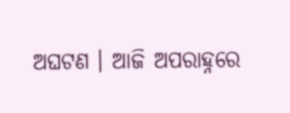ଅଘଟଣ । ଆଜି ଅପରାହ୍ନରେ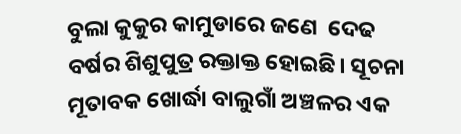ବୁଲା କୁକୁର କାମୁଡାରେ ଜଣେ  ଦେଢ ବର୍ଷର ଶିଶୁପୁତ୍ର ରକ୍ତାକ୍ତ ହୋଇଛି। ସୂଚନା ମୂତାବକ ଖୋର୍ଦ୍ଧା ବାଲୁଗାଁ ଅଞ୍ଚଳର ଏକ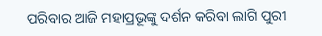ପରିବାର ଆଜି ମହାପ୍ରଭୂଙ୍କୁ ଦର୍ଶନ କରିବା ଲାଗି ପୁରୀ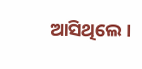ଆସିଥିଲେ ।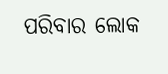ପରିବାର ଲୋକ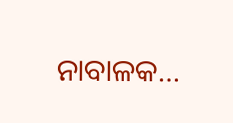ନାବାଳକ…